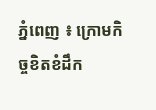ភ្នំពេញ ៖ ក្រោមកិច្ចខិតខំដឹក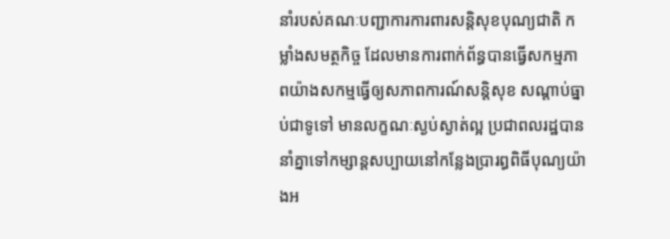នាំរបស់គណៈបញ្ជាការការពារសន្តិសុខបុណ្យជាតិ កម្លាំងសមត្ថកិច្ច ដែលមានការពាក់ព័ន្ធបានធ្វើសកម្មភាពយ៉ាងសកម្មធ្វើឲ្យសភាពការណ៍សន្តិសុខ សណ្តាប់ធ្នាប់ជាទូទៅ មានលក្ខណៈស្ងប់ស្ងាត់ល្អ ប្រជាពលរដ្ឋបាននាំគ្នាទៅកម្សាន្តសប្បាយនៅកន្លែងប្រារព្ធពិធីបុណ្យយ៉ាងអ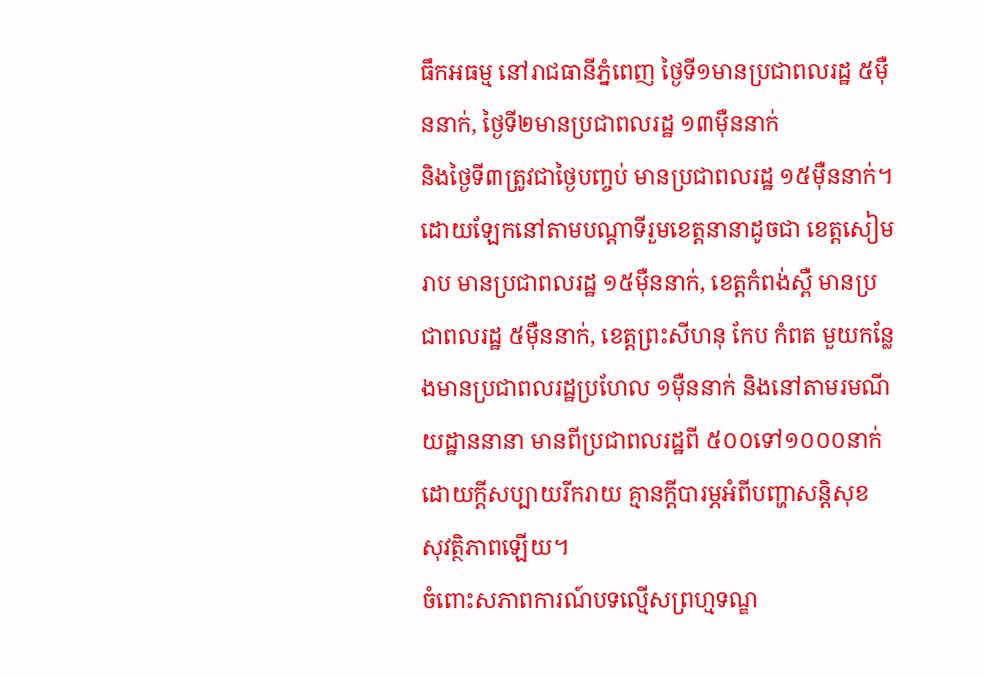ធឹកអធម្ម នៅរាជធានីភ្នំពេញ ថ្ងៃទី១មានប្រជាពលរដ្ឋ ៥ម៉ឺននាក់, ថ្ងៃទី២មានប្រជាពលរដ្ឋ ១៣ម៉ឺននាក់
និងថ្ងៃទី៣ត្រូវជាថ្ងៃបញ្ចប់ មានប្រជាពលរដ្ឋ ១៥ម៉ឺននាក់។ ដោយឡែកនៅតាមបណ្តាទីរួមខេត្តនានាដូចជា ខេត្តសៀមរាប មានប្រជាពលរដ្ឋ ១៥ម៉ឺននាក់, ខេត្តកំពង់ស្ពឺ មានប្រជាពលរដ្ឋ ៥ម៉ឺននាក់, ខេត្តព្រះសីហនុ កែប កំពត មួយកន្លែងមានប្រជាពលរដ្ឋប្រហែល ១ម៉ឺននាក់ និងនៅតាមរមណីយដ្ឋាននានា មានពីប្រជាពលរដ្ឋពី ៥០០ទៅ១០០០នាក់ ដោយក្តីសប្បាយរីករាយ គ្មានក្តីបារម្ភអំពីបញ្ហាសន្តិសុខ សុវត្ថិភាពឡើយ។
ចំពោះសភាពការណ៍បទល្មើសព្រហ្មទណ្ឌ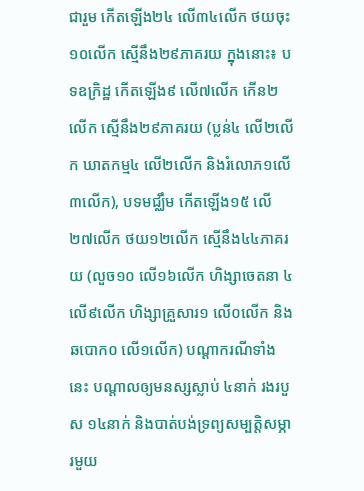ជារួម កើតឡើង២៤ លើ៣៤លើក ថយចុះ១០លើក ស្មើនឹង២៩ភាគរយ ក្នុងនោះ៖ បទឧក្រិដ្ឋ កើតឡើង៩ លើ៧លើក កើន២លើក ស្មើនឹង២៩ភាគរយ (ប្លន់៤ លើ២លើក ឃាតកម្ម៤ លើ២លើក និងរំលោភ១លើ ៣លើក), បទមជ្ឈឹម កើតឡើង១៥ លើ២៧លើក ថយ១២លើក ស្មើនឹង៤៤ភាគរយ (លួច១០ លើ១៦លើក ហិង្សាចេតនា ៤លើ៩លើក ហិង្សាគ្រួសារ១ លើ០លើក និងឆបោក០ លើ១លើក) បណ្តាករណីទាំងនេះ បណ្តាលឲ្យមនស្សស្លាប់ ៤នាក់ រងរបួស ១៤នាក់ និងបាត់បង់ទ្រព្យសម្បត្តិសម្ភារមួយ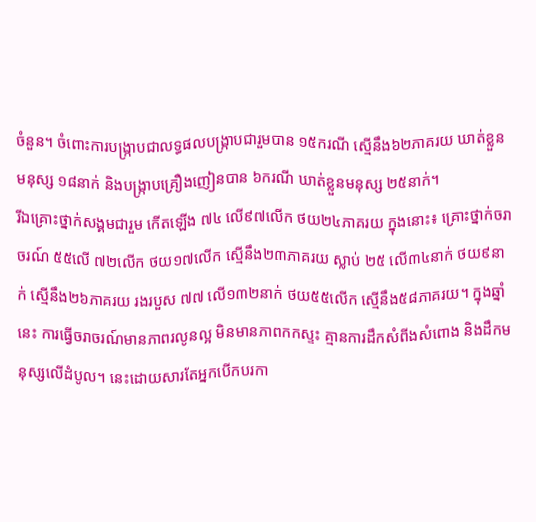ចំនួន។ ចំពោះការបង្ក្រាបជាលទ្ធផលបង្ក្រាបជារួមបាន ១៥ករណី ស្មើនឹង៦២ភាគរយ ឃាត់ខ្លួនមនុស្ស ១៨នាក់ និងបង្ក្រាបគ្រឿងញៀនបាន ៦ករណី ឃាត់ខ្លួនមនុស្ស ២៥នាក់។
រីឯគ្រោះថ្នាក់សង្គមជារួម កើតឡើង ៧៤ លើ៩៧លើក ថយ២៤ភាគរយ ក្នុងនោះ៖ គ្រោះថ្នាក់ចរាចរណ៍ ៥៥លើ ៧២លើក ថយ១៧លើក ស្មើនឹង២៣ភាគរយ ស្លាប់ ២៥ លើ៣៤នាក់ ថយ៩នាក់ ស្មើនឹង២៦ភាគរយ រងរបួស ៧៧ លើ១៣២នាក់ ថយ៥៥លើក ស្មើនឹង៥៨ភាគរយ។ ក្នុងឆ្នាំនេះ ការធ្វើចរាចរណ៍មានភាពរលូនល្អ មិនមានភាពកកស្ទះ គ្មានការដឹកសំពីងសំពោង និងដឹកមនុស្សលើដំបូល។ នេះដោយសារតែអ្នកបើកបរកា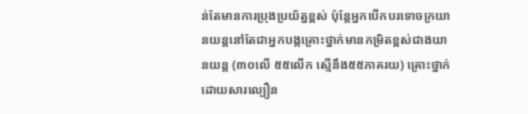ន់តែមានការប្រុងប្រយ័ត្នខ្ពស់ ប៉ុន្តែអ្នកបើកបរទោចក្រយានយន្តនៅតែជាអ្នកបង្កគ្រោះថ្នាក់មានកម្រិតខ្ពស់ជាងយានយន្ត (៣០លើ ៥៥លើក ស្មើនឹង៥៥ភាគរយ) គ្រោះថ្នាក់ដោយសារល្បឿន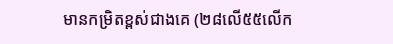មានកម្រិតខ្ពស់ជាងគេ (២៨លើ៥៥លើក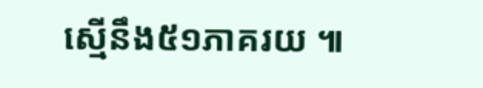ស្មើនឹង៥១ភាគរយ ៕